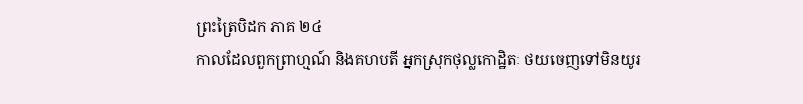ព្រះត្រៃបិដក ភាគ ២៤
កាលដែលពួកព្រាហ្មណ៍ និងគហបតី អ្នកស្រុកថុល្លកោដ្ឋិតៈ ថយចេញទៅមិនយូរ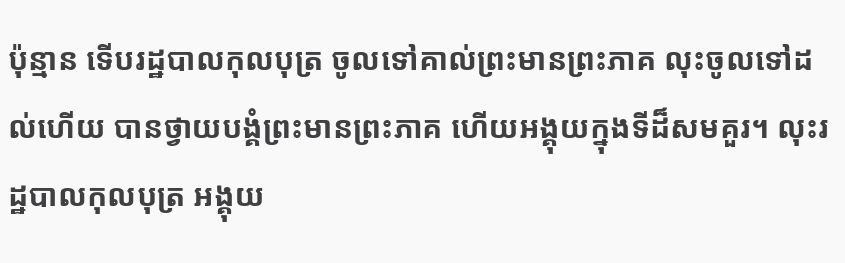ប៉ុន្មាន ទើបរដ្ឋបាលកុលបុត្រ ចូលទៅគាល់ព្រះមានព្រះភាគ លុះចូលទៅដល់ហើយ បានថ្វាយបង្គំព្រះមានព្រះភាគ ហើយអង្គុយក្នុងទីដ៏សមគួរ។ លុះរដ្ឋបាលកុលបុត្រ អង្គុយ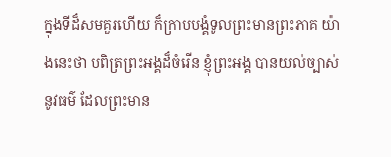ក្នុងទីដ៏សមគួរហើយ ក៏ក្រាបបង្គំទូលព្រះមានព្រះភាគ យ៉ាងនេះថា បពិត្រព្រះអង្គដ៏ចំរើន ខ្ញុំព្រះអង្គ បានយល់ច្បាស់នូវធម៌ ដែលព្រះមាន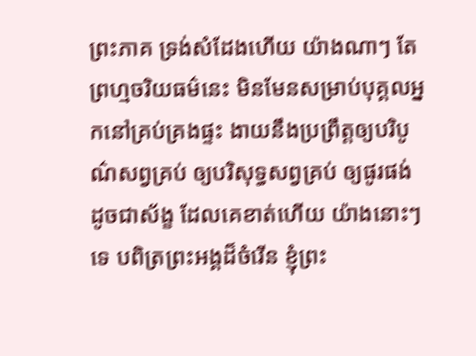ព្រះភាគ ទ្រង់សំដែងហើយ យ៉ាងណាៗ តែព្រហ្មចរិយធម៌នេះ មិនមែនសម្រាប់បុគ្គលអ្នកនៅគ្រប់គ្រងផ្ទះ ងាយនឹងប្រព្រឹត្តឲ្យបរិបូណ៌សព្វគ្រប់ ឲ្យបរិសុទ្ធសព្វគ្រប់ ឲ្យផូរផង់ ដូចជាស័ង្ខ ដែលគេខាត់ហើយ យ៉ាងនោះៗទេ បពិត្រព្រះអង្គដ៏ចំរើន ខ្ញុំព្រះ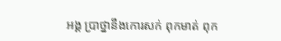អង្គ ប្រាថ្នានឹងកោរសក់ ពុកមាត់ ពុក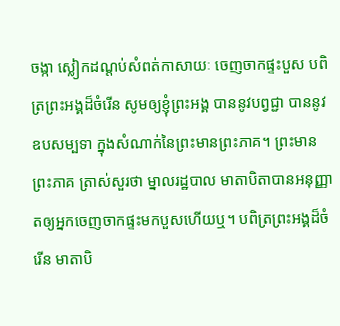ចង្កា ស្លៀកដណ្តប់សំពត់កាសាយៈ ចេញចាកផ្ទះបួស បពិត្រព្រះអង្គដ៏ចំរើន សូមឲ្យខ្ញុំព្រះអង្គ បាននូវបព្វជ្ជា បាននូវឧបសម្បទា ក្នុងសំណាក់នៃព្រះមានព្រះភាគ។ ព្រះមានព្រះភាគ ត្រាស់សួរថា ម្នាលរដ្ឋបាល មាតាបិតាបានអនុញ្ញាតឲ្យអ្នកចេញចាកផ្ទះមកបួសហើយឬ។ បពិត្រព្រះអង្គដ៏ចំរើន មាតាបិ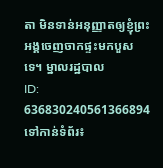តា មិនទាន់អនុញ្ញាតឲ្យខ្ញុំព្រះអង្គចេញចាកផ្ទះមកបួសទេ។ ម្នាលរដ្ឋបាល
ID: 636830240561366894
ទៅកាន់ទំព័រ៖